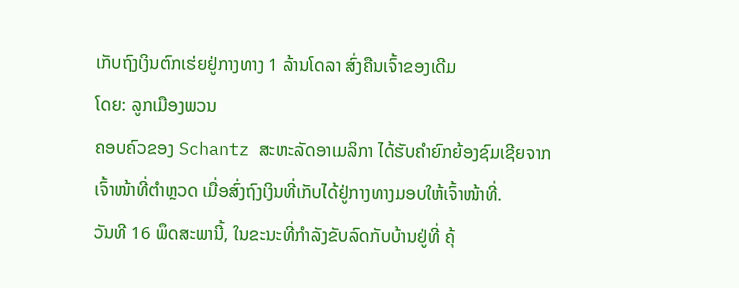ເກັບຖົງເງິນຕົກເຮ່ຍຢູ່ກາງທາງ 1 ລ້ານໂດລາ ສົ່ງຄືນເຈົ້າຂອງເດີມ
ໂດຍ: ລູກເມືອງພວນ
ຄອບຄົວຂອງ Schantz ສະຫະລັດອາເມລິກາ ໄດ້ຮັບຄຳຍົກຍ້ອງຊົມເຊີຍຈາກເຈົ້າໜ້າທີ່ຕຳຫຼວດ ເມື່ອສົ່ງຖົງເງິນທີ່ເກັບໄດ້ຢູ່ກາງທາງມອບໃຫ້ເຈົ້າໜ້າທີ່.
ວັນທີ 16 ພຶດສະພານີ້, ໃນຂະນະທີ່ກຳລັງຂັບລົດກັບບ້ານຢູ່ທີ່ ຄຸ້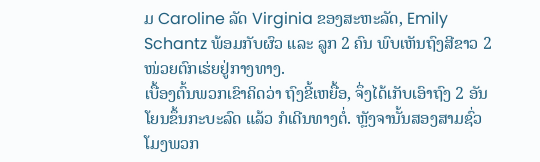ມ Caroline ລັດ Virginia ຂອງສະຫະລັດ, Emily Schantz ພ້ອມກັບຜົວ ແລະ ລູກ 2 ຄົນ ພົບເຫັນຖົງສີຂາວ 2 ໜ່ວຍຕົກເຮ່ຍຢູ່ກາງທາງ.
ເບື້ອງຕົ້ນພວກເຂົາຄິດວ່າ ຖົງຂີ້ເຫຍື້ອ, ຈຶ່ງໄດ້ເກັບເອົາຖົງ 2 ອັນໂຍນຂຶ້ນກະບະລົດ ແລ້ວ ກໍເດີນທາງຕໍ່. ຫຼັງຈານັ້ນສອງສາມຊົ່ວໂມງພວກ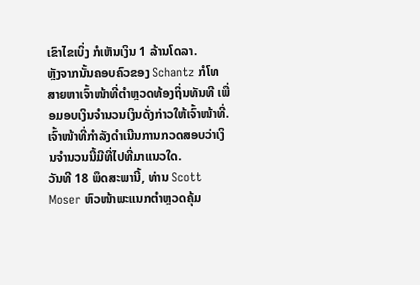ເຂົາໄຂເບິ່ງ ກໍເຫັນເງິນ 1 ລ້ານໂດລາ.
ຫຼັງຈາກນັ້ນຄອບຄົວຂອງ Schantz ກໍໂທສາຍຫາເຈົ້າໜ້າທີ່ຕຳຫຼວດທ້ອງຖິ່ນທັນທີ ເພື່ອມອບເງິນຈຳນວນເງິນດັ່ງກ່າວໃຫ້ເຈົ້າໜ້າທີ່.
ເຈົ້າໜ້າທີ່ກຳລັງດຳເນີນການກວດສອບວ່າເງິນຈຳນວນນີ້ມີທີ່ໄປທີ່ມາແນວໃດ.
ວັນທີ 18 ພຶດສະພານີ້, ທ່ານ Scott Moser ຫົວໜ້າພະແນກຕຳຫຼວດຄຸ້ມ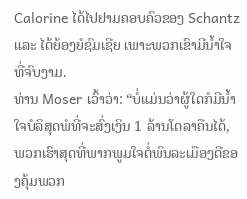Calorine ໄດ້ໄປຢາມຄອບຄົວຂອງ Schantz ແລະ ໄດ້ຍ້ອງຍໍຊົມເຊີຍ ເພາະພວກເຂົາມີນໍ້າໃຈທີ່ຈົບງາມ.
ທ່ານ Moser ເວົ້າວ່າ: “ບໍ່ແມ່ນວ່າຜູ້ໃດກໍມີນໍ້າໃຈບໍລິສຸດພໍທີ່ຈະສົ່ງເງິນ 1 ລ້ານໂດລາຄືນໄດ້, ພວກເຮົາສຸດທີ່ພາກພູມໃຈຕໍ່ພົນລະເມືອງດີຂອງຄຸ້ມພວກ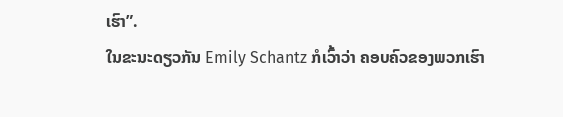ເຮົາ”.
ໃນຂະນະດຽວກັນ Emily Schantz ກໍເວົ້າວ່າ ຄອບຄົວຂອງພວກເຮົາ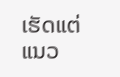ເຮັດແຕ່ແນວ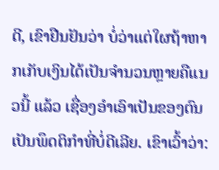ດີ, ເຂົາຢືນຢັນວ່າ ບໍ່ວ່າແຕ່ໃຜຖ້າຫາກເກັບເງິນໄດ້ເປັນຈຳນວນຫຼາຍຄືແນວນີ້ ແລ້ວ ເຊື່ອງອຳເອົາເປັນຂອງຕົນ ເປັນພຶດຕິກຳທີ່ບໍ່ດີເລີຍ. ເຂົາເວົ້າວ່າ: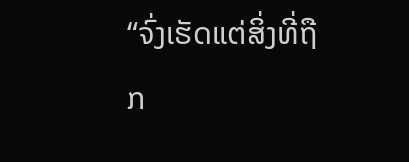“ຈົ່ງເຮັດແຕ່ສິ່ງທີ່ຖືກ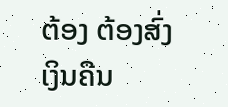ຕ້ອງ ຕ້ອງສົ່ງເງິນຄືນ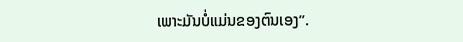ເພາະມັນບໍ່ແມ່ນຂອງຕົນເອງ”.